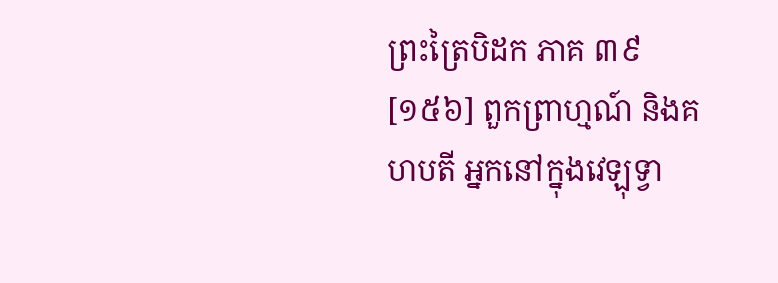ព្រះត្រៃបិដក ភាគ ៣៩
[១៥៦] ពួកព្រាហ្មណ៍ និងគហបតី អ្នកនៅក្នុងវេឡុទ្វា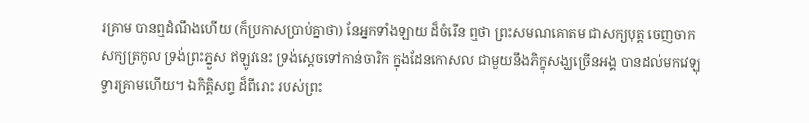រគ្រាម បានឮដំណឹងហើយ (ក៏ប្រកាសប្រាប់គ្នាថា) នែអ្នកទាំងឡាយ ដ៏ចំរើន ឮថា ព្រះសមណគោតម ជាសក្យបុត្ត ចេញចាកសក្យត្រកូល ទ្រង់ព្រះភ្នួស ឥឡូវនេះ ទ្រង់ស្ដេចទៅកាន់ចារិក ក្នុងដែនកោសល ជាមួយនឹងភិក្ខុសង្ឃច្រើនអង្គ បានដល់មកវេឡុទ្វារគ្រាមហើយ។ ឯកិត្តិសព្ទ ដ៏ពីរោះ របស់ព្រះ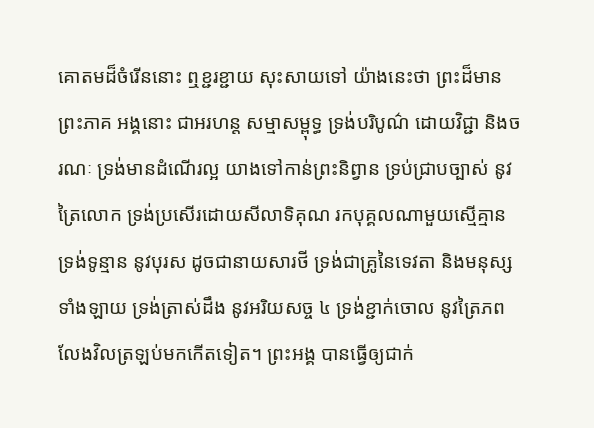គោតមដ៏ចំរើននោះ ឮខ្ជរខ្ជាយ សុះសាយទៅ យ៉ាងនេះថា ព្រះដ៏មានព្រះភាគ អង្គនោះ ជាអរហន្ត សម្មាសម្ពុទ្ធ ទ្រង់បរិបូណ៌ ដោយវិជ្ជា និងចរណៈ ទ្រង់មានដំណើរល្អ យាងទៅកាន់ព្រះនិព្វាន ទ្រប់ជ្រាបច្បាស់ នូវត្រៃលោក ទ្រង់ប្រសើរដោយសីលាទិគុណ រកបុគ្គលណាមួយស្មើគ្មាន ទ្រង់ទូន្មាន នូវបុរស ដូចជានាយសារថី ទ្រង់ជាគ្រូនៃទេវតា និងមនុស្សទាំងឡាយ ទ្រង់ត្រាស់ដឹង នូវអរិយសច្ច ៤ ទ្រង់ខ្ជាក់ចោល នូវត្រៃភព លែងវិលត្រឡប់មកកើតទៀត។ ព្រះអង្គ បានធ្វើឲ្យជាក់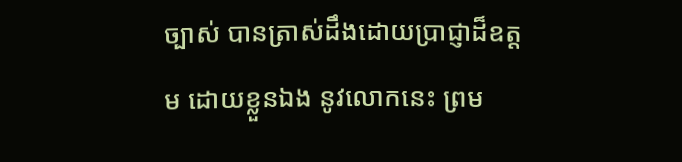ច្បាស់ បានត្រាស់ដឹងដោយប្រាជ្ញាដ៏ឧត្ដម ដោយខ្លួនឯង នូវលោកនេះ ព្រម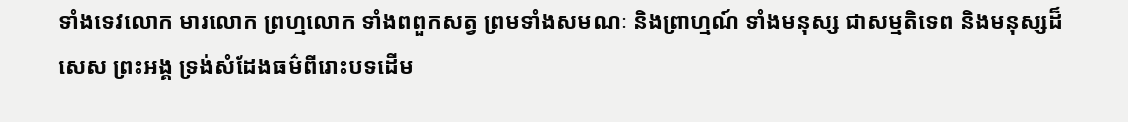ទាំងទេវលោក មារលោក ព្រហ្មលោក ទាំងពពួកសត្វ ព្រមទាំងសមណៈ និងព្រាហ្មណ៍ ទាំងមនុស្ស ជាសម្មតិទេព និងមនុស្សដ៏សេស ព្រះអង្គ ទ្រង់សំដែងធម៌ពីរោះបទដើម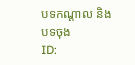បទកណ្ដាល និងបទចុង
ID: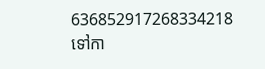636852917268334218
ទៅកា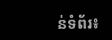ន់ទំព័រ៖